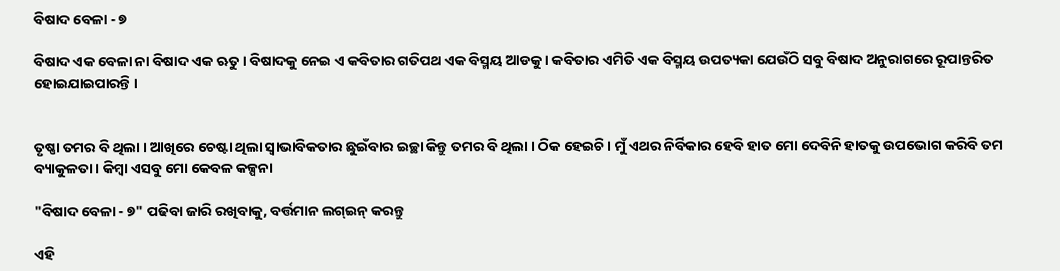ବିଷାଦ ବେଳା - ୭

ବିଷାଦ ଏକ ବେଳା ନା ବିଷାଦ ଏକ ଋତୁ । ବିଷାଦକୁ ନେଇ ଏ କବିତାର ଗତିପଥ ଏକ ବିସ୍ମୟ ଆଡକୁ । କବିତାର ଏମିତି ଏକ ବିସ୍ମୟ ଉପତ୍ୟକା ଯେଉଁଠି ସବୁ ବିଷାଦ ଅନୁରାଗରେ ରୂପାନ୍ତରିତ ହୋଇଯାଇପାରନ୍ତି ।


ତୃଷ୍ଣା ତମର ବି ଥିଲା । ଆଖିରେ ଚେଷ୍ଟା ଥିଲା ସ୍ୱାଭାବିକତାର ଛୁଇଁବାର ଇଚ୍ଛା କିନ୍ତୁ ତମର ବି ଥିଲା । ଠିକ ହେଇଚି । ମୁଁ ଏଥର ନିର୍ବିକାର ହେବି ହାତ ମୋ ଦେବିନି ହାତକୁ ଉପଭୋଗ କରିବି ତମ ବ୍ୟାକୁଳତା । କିମ୍ବା ଏସବୁ ମୋ କେବଳ କଳ୍ପନା

"ବିଷାଦ ବେଳା - ୭" ପଢିବା ଜାରି ରଖିବାକୁ, ବର୍ତ୍ତମାନ ଲଗ୍ଇନ୍ କରନ୍ତୁ

ଏହି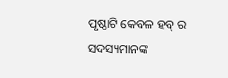ପୃଷ୍ଠାଟି କେବଳ ହବ୍ ର ସଦସ୍ୟମାନଙ୍କ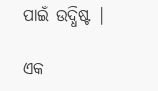ପାଇଁ ଉଦ୍ଧିଷ୍ଟ |

ଏକ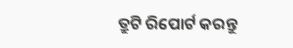ତ୍ରୁଟି ରିପୋର୍ଟ କରନ୍ତୁ